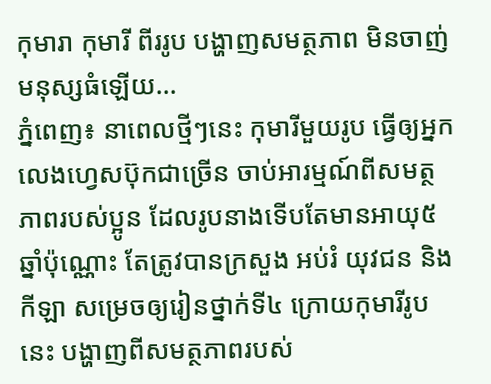កុមារា កុមារី ពីររូប បង្ហាញសមត្ថភាព មិនចាញ់មនុស្សធំឡើយ...
ភ្នំពេញ៖ នាពេលថ្មីៗនេះ កុមារីមួយរូប ធ្វើឲ្យអ្នកលេងហ្វេសប៊ុកជាច្រើន ចាប់អារម្មណ៍ពីសមត្ថភាពរបស់ប្អូន ដែលរូបនាងទើបតែមានអាយុ៥ឆ្នាំប៉ុណ្ណោះ តែត្រូវបានក្រសួង អប់រំ យុវជន និងកីឡា សម្រេចឲ្យរៀនថ្នាក់ទី៤ ក្រោយកុមារីរូបនេះ បង្ហាញពីសមត្ថភាពរបស់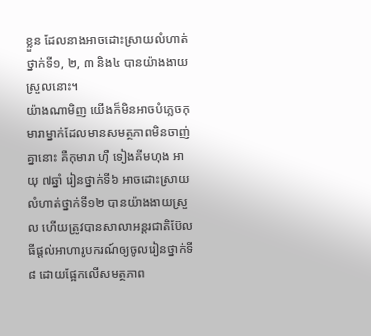ខ្លួន ដែលនាងអាចដោះស្រាយលំហាត់ថ្នាក់ទី១, ២, ៣ និង៤ បានយ៉ាងងាយស្រួលនោះ។
យ៉ាងណាមិញ យើងក៏មិនអាចបំភ្លេចកុមារាម្នាក់ដែលមានសមត្ថភាពមិនចាញ់គ្នានោះ គឺកុមារា ហ៊ឺ ទៀងគីមហុង អាយុ ៧ឆ្នាំ រៀនថ្នាក់ទី៦ អាចដោះស្រាយលំហាត់ថ្នាក់ទី១២ បានយ៉ាងងាយស្រួល ហើយត្រូវបានសាលាអន្តរជាតិប៊ែលធីផ្តល់អាហារូបករណ៍ឲ្យចូលរៀនថ្នាក់ទី ៨ ដោយផ្អែកលើសមត្ថភាព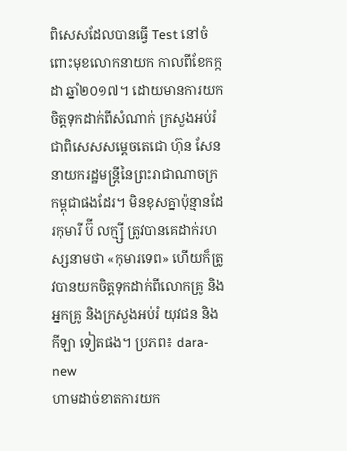ពិសេសដែលបានធ្វើ Test នៅចំពោះមុខលោកនាយក កាលពីខែកក្កដា ឆ្នាំ២០១៧។ ដោយមានការយកចិត្តទុកដាក់ពីសំណាក់ ក្រសួងអប់រំ ជាពិសេសសម្តេចតេជោ ហ៊ុន សែន នាយករដ្ឋមន្ត្រីនៃព្រះរាជាណាចក្រកម្ពុជាផងដែរ។ មិនខុសគ្នាប៉ុន្មានដែរកុមារី ប៊ី លក្ម្សី ត្រូវបានគេដាក់រហស្សនាមថា «កុមារទេព» ហើយក៏ត្រូវបានយកចិត្តទុកដាក់ពីលោកគ្រូ និងអ្នកគ្រូ និងក្រសួងអប់រំ យុវជន និងកីឡា ទៀតផង។ ប្រភព៖ dara-new
ហាមដាច់ខាតការយក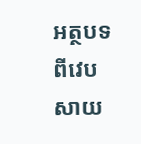អត្ថបទ ពីវេបសាយ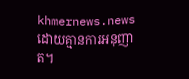khmernews.news ដោយគ្មានការអនុញាត។